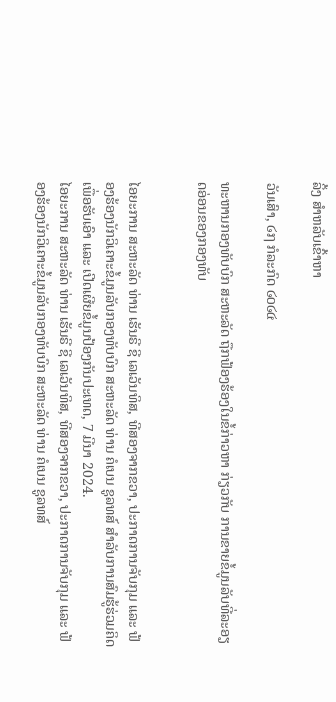ລິ້ງ ສຳຫລັບເຂົ້າຫາ

ວັນເສົາ, ໒໗ ກໍລະກົດ ໒໐໒໔

ທະຫານກອງທັບບົກ ສະຫະລັດ ຖືກຟ້ອງຮ້ອງໃນຂໍ້ກ່າວຫາ ກ່ຽວກັບ ການຂາຍຂໍ້ມູນລັບທີ່ລະອຽດອ່ອນຂອງກອງທັບ


ໄອຍະການ ສະຫະລັດ ທ່ານ ເຮັນຣີ ຊີ ເລເວັນທິສ, ທີສອງຈາກຂວາ, ປະກາດການຈັບກຸມ ແລະ ຟ້ອງຮ້ອງນັກວິເຄາະຂໍ້ມູນລັບກອງທັບບົກ ສະຫະລັດ ທ່ານ ຄໍເບນ ຊູລທສ໌ ສຳລັບການສົມຮູ້ຮ່ວມຄິດເພື່ອຮັບເອົາ ແລະ ເປີດເຜີຍຂໍ້ມູນປ້ອງກັນປະເທດ, 7 ມີນາ 2024.
ໄອຍະການ ສະຫະລັດ ທ່ານ ເຮັນຣີ ຊີ ເລເວັນທິສ, ທີສອງຈາກຂວາ, ປະກາດການຈັບກຸມ ແລະ ຟ້ອງຮ້ອງນັກວິເຄາະຂໍ້ມູນລັບກອງທັບບົກ ສະຫະລັດ ທ່ານ ຄໍເບນ ຊູລທສ໌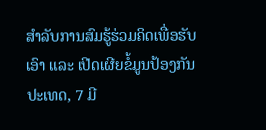ສຳລັບການສົມຮູ້ຮ່ວມຄິດເພື່ອຮັບເອົາ ແລະ ເປີດເຜີຍຂໍ້ມູນປ້ອງກັນປະເທດ, 7 ມີ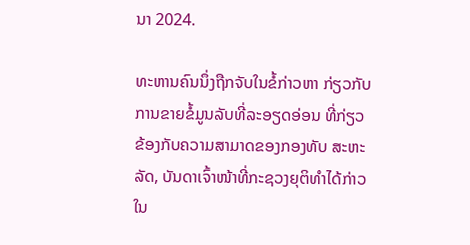ນາ 2024.

ທະຫານຄົນນຶ່ງຖືກຈັບໃນຂໍ້ກ່າວຫາ ກ່ຽວກັບ ການຂາຍຂໍ້ມູນລັບທີ່ລະອຽດອ່ອນ ທີ່ກ່ຽວຂ້ອງກັບຄວາມສາມາດຂອງກອງທັບ ສະຫະລັດ, ບັນດາເຈົ້າໜ້າທີ່ກະຊວງຍຸຕິທຳໄດ້ກ່າວ ໃນ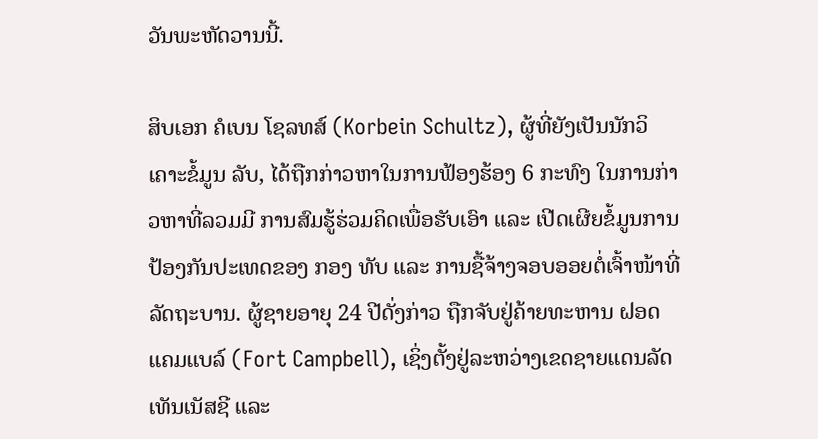ວັນພະຫັດວານນີ້.

ສິບເອກ ຄໍເບນ ໂຊລທສ໌ (Korbein Schultz), ຜູ້ທີ່ຍັງເປັນນັກວິເຄາະຂໍ້ມູນ ລັບ, ໄດ້ຖືກກ່າວຫາໃນການຟ້ອງຮ້ອງ 6 ກະທົງ ໃນການກ່າວຫາທີ່ລວມມີ ການສົມຮູ້ຮ່ວມຄິດເພື່ອຮັບເອົາ ແລະ ເປີດເຜີຍຂໍ້ມູນການປ້ອງກັນປະເທດຂອງ ກອງ ທັບ ແລະ ການຊື້ຈ້າງຈອບອອຍຕໍ່ເຈົ້າໜ້າທີ່ລັດຖະບານ. ຜູ້ຊາຍອາຍຸ 24 ປີດັ່ງກ່າວ ຖືກຈັບຢູ່ຄ້າຍທະຫານ ຝອດ ແຄມແບລ໌ (Fort Campbell), ເຊິ່ງຕັ້ງຢູ່ລະຫວ່າງເຂດຊາຍແດນລັດ ເທັນເນັສຊີ ແລະ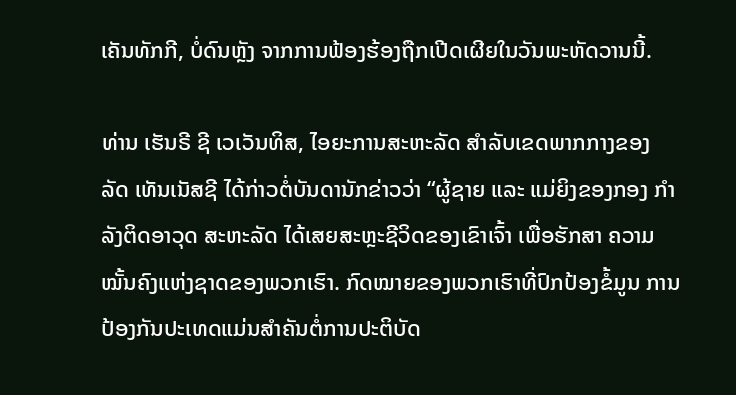ເຄັນທັກກີ, ບໍ່ດົນຫຼັງ ຈາກການຟ້ອງຮ້ອງຖືກເປີດເຜີຍໃນວັນພະຫັດວານນີ້.

ທ່ານ ເຮັນຣີ ຊີ ເວເວັນທິສ, ໄອຍະການສະຫະລັດ ສຳລັບເຂດພາກກາງຂອງ ລັດ ເທັນເນັສຊີ ໄດ້ກ່າວຕໍ່ບັນດານັກຂ່າວວ່າ “ຜູ້ຊາຍ ແລະ ແມ່ຍິງຂອງກອງ ກຳລັງຕິດອາວຸດ ສະຫະລັດ ໄດ້ເສຍສະຫຼະຊີວິດຂອງເຂົາເຈົ້າ ເພື່ອຮັກສາ ຄວາມໝັ້ນຄົງແຫ່ງຊາດຂອງພວກເຮົາ. ກົດໝາຍຂອງພວກເຮົາທີ່ປົກປ້ອງຂໍ້ມູນ ການປ້ອງກັນປະເທດແມ່ນສຳຄັນຕໍ່ການປະຕິບັດ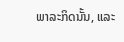ພາລະກິດນັ້ນ, ແລະ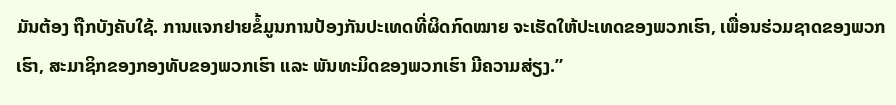ມັນຕ້ອງ ຖືກບັງຄັບໃຊ້. ການແຈກຢາຍຂໍ້ມູນການປ້ອງກັນປະເທດທີ່ຜິດກົດໝາຍ ຈະເຮັດໃຫ້ປະເທດຂອງພວກເຮົາ, ເພື່ອນຮ່ວມຊາດຂອງພວກເຮົາ, ສະມາຊິກຂອງກອງທັບຂອງພວກເຮົາ ແລະ ພັນທະມິດຂອງພວກເຮົາ ມີຄວາມສ່ຽງ.”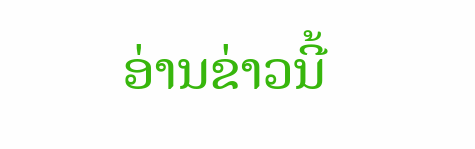ອ່ານຂ່າວນີ້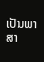ເປັນພາສາ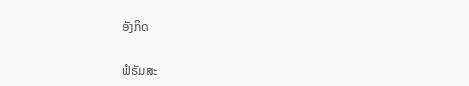ອັງກິດ

ຟໍຣັມສະ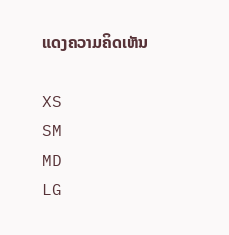ແດງຄວາມຄິດເຫັນ

XS
SM
MD
LG